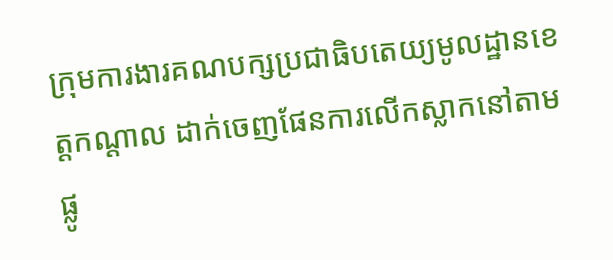ក្រុមការងារគណបក្សប្រជាធិបតេយ្យមូលដ្ឋានខេត្តកណ្តាល ដាក់ចេញផែនការលើកស្លាកនៅតាមផ្លូ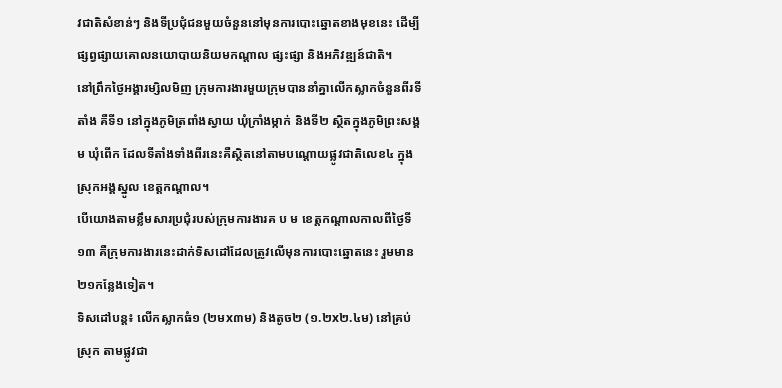វជាតិសំខាន់ៗ និងទីប្រជុំជនមួយចំនួននៅមុនការបោះឆ្នោតខាងមុខនេះ ដើម្បីផ្សព្វផ្សាយគោលនយោបាយនិយមកណ្តាល ផ្សះផ្សា និងអភិវឌ្ឍន៍ជាតិ។
នៅព្រឹកថ្ងៃអង្គារម្សិលមិញ ក្រុមការងារមួយក្រុមបាននាំគ្នាលើកស្លាកចំនួនពីរទីតាំង គឺទី១ នៅក្នុងភូមិត្រពាំងស្វាយ ឃុំក្រាំងម្កាក់ និងទី២ ស្ថិតក្នុងភូមិព្រះសង្គម ឃុំពើក ដែលទីតាំងទាំងពីរនេះគឺស្ថិតនៅតាមបណ្ដោយផ្លូវជាតិលេខ៤ ក្នុងស្រុកអង្គស្នូល ខេត្តកណ្ដាល។
បើយោងតាមខ្លឹមសារប្រជុំរបស់ក្រុមការងារគ ប ម ខេត្តកណ្តាលកាលពីថ្ងៃទី១៣ គឺក្រុមការងារនេះដាក់ទិសដៅដែលត្រូវលើមុនការបោះឆ្នោតនេះ រួមមាន២១កន្លែងទៀត។
ទិសដៅបន្ត៖ លើកស្លាកធំ១ (២មx៣ម) និងតូច២ (១.២x២.៤ម) នៅគ្រប់ស្រុក តាមផ្លូវជា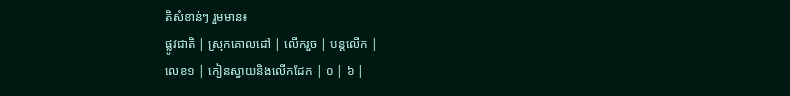តិសំខាន់ៗ រួមមាន៖
ផ្លូវជាតិ | ស្រុកគោលដៅ | លើករួច | បន្តលើក |
លេខ១ | កៀនស្វាយនិងលើកដែក | ០ | ៦ |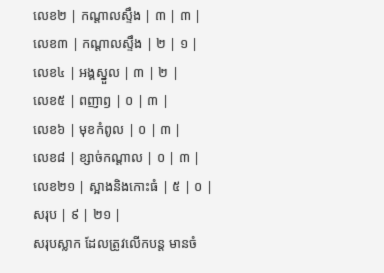លេខ២ | កណ្តាលស្ទឹង | ៣ | ៣ |
លេខ៣ | កណ្តាលស្ទឹង | ២ | ១ |
លេខ៤ | អង្គស្នួល | ៣ | ២ |
លេខ៥ | ពញាឭ | ០ | ៣ |
លេខ៦ | មុខកំពូល | ០ | ៣ |
លេខ៨ | ខ្សាច់កណ្តាល | ០ | ៣ |
លេខ២១ | ស្អាងនិងកោះធំ | ៥ | ០ |
សរុប | ៩ | ២១ |
សរុបស្លាក ដែលត្រូវលើកបន្ត មានចំ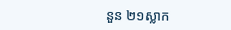នួន ២១ស្លាក